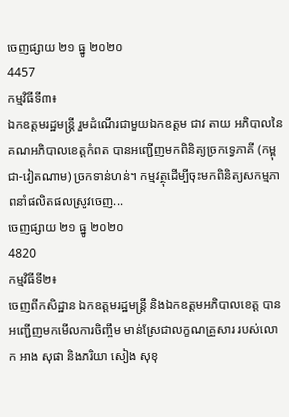ចេញផ្សាយ ២១ ធ្នូ ២០២០
4457
កម្មវិធីទី៣៖
ឯកឧត្តមរដ្ឋមន្ត្រី រួមដំណើរជាមួយឯកឧត្តម ជាវ តាយ អភិបាលនៃគណអភិបាលខេត្តកំពត បានអញ្ជើញមកពិនិត្យច្រកទ្វេភាគី (កម្ពុជា-វៀតណាម) ច្រកទាន់ហន់។ កម្មវត្ថុដើម្បីចុះមកពិនិត្យសកម្មភាពនាំផលិតផលស្រូវចេញ...
ចេញផ្សាយ ២១ ធ្នូ ២០២០
4820
កម្មវិធីទី២៖
ចេញពីកសិដ្ឋាន ឯកឧត្តមរដ្ឋមន្ត្រី និងឯកឧត្តមអភិបាលខេត្ត បានអញ្ជើញមកមើលការចិញ្ចឹម មាន់ស្រែជាលក្ខណគ្រួសារ របស់លោក អាង សុផា និងភរិយា សៀង សុខុ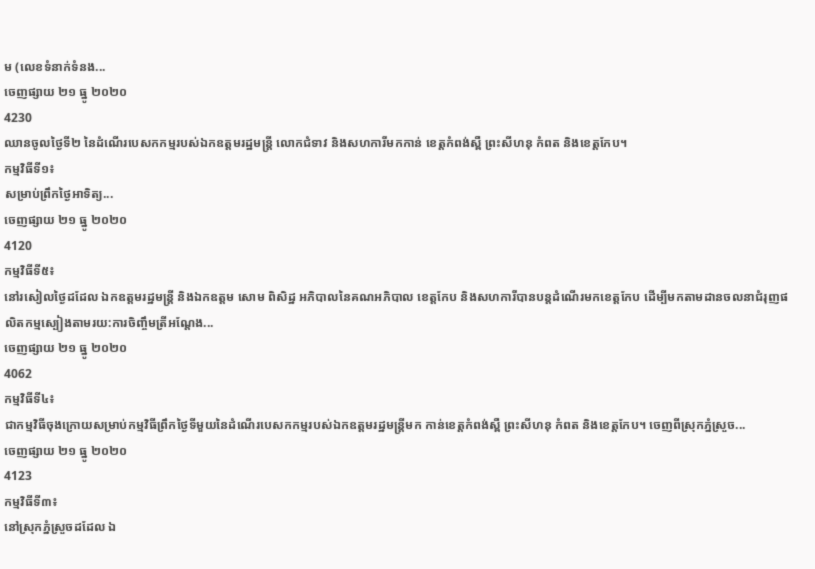ម (លេខទំនាក់ទំនង...
ចេញផ្សាយ ២១ ធ្នូ ២០២០
4230
ឈានចូលថ្ងៃទី២ នៃដំណើរបេសកកម្មរបស់ឯកឧត្តមរដ្ឋមន្រ្តី លោកជំទាវ និងសហការីមកកាន់ ខេត្តកំពង់ស្ពឺ ព្រះសីហនុ កំពត និងខេត្តកែប។
កម្មវិធីទី១៖
សម្រាប់ព្រឹកថ្ងៃអាទិត្យ...
ចេញផ្សាយ ២១ ធ្នូ ២០២០
4120
កម្មវិធីទី៥៖
នៅរសៀលថ្ងៃដដែល ឯកឧត្តមរដ្ឋមន្ត្រី និងឯកឧត្តម សោម ពិសិដ្ឋ អភិបាលនៃគណអភិបាល ខេត្តកែប និងសហការីបានបន្តដំណើរមកខេត្តកែប ដើម្បីមកតាមដានចលនាជំរុញផលិតកម្មស្បៀងតាមរយ:ការចិញ្ចឹមត្រីអណ្តែង...
ចេញផ្សាយ ២១ ធ្នូ ២០២០
4062
កម្មវិធីទី៤៖
ជាកម្មវិធីចុងក្រោយសម្រាប់កម្មវិធីព្រឹកថ្ងៃទីមួយនៃដំណើរបេសកកម្មរបស់ឯកឧត្តមរដ្ឋមន្ត្រីមក កាន់ខេត្តកំពង់ស្ពឺ ព្រះសីហនុ កំពត និងខេត្តកែប។ ចេញពីស្រុកភ្នំស្រួច...
ចេញផ្សាយ ២១ ធ្នូ ២០២០
4123
កម្មវិធីទី៣៖
នៅស្រុកភ្នំស្រួចដដែល ឯ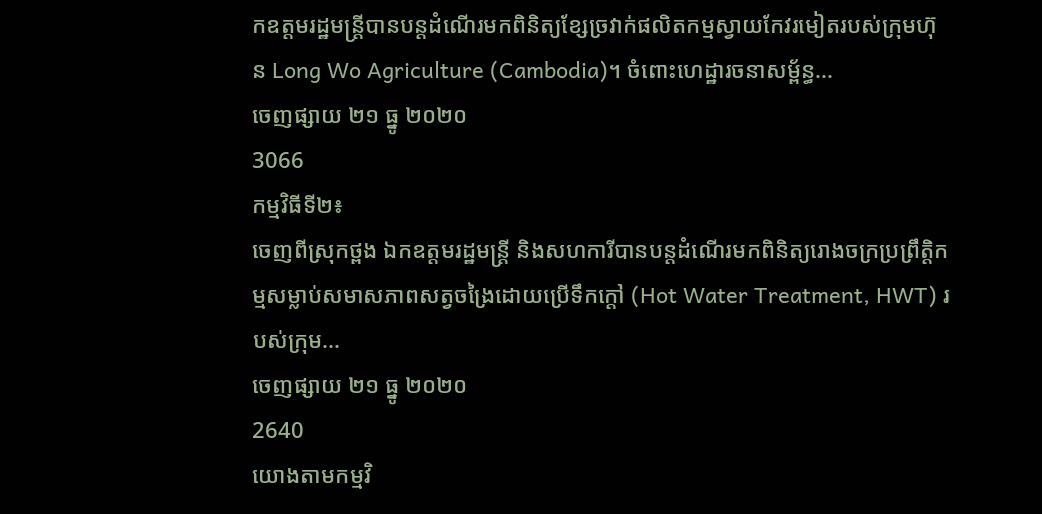កឧត្តមរដ្ឋមន្ត្រីបានបន្តដំណើរមកពិនិត្យខ្សែច្រវាក់ផលិតកម្មស្វាយកែវរមៀតរបស់ក្រុមហ៊ុន Long Wo Agriculture (Cambodia)។ ចំពោះហេដ្ឋារចនាសម្ព័ន្ធ...
ចេញផ្សាយ ២១ ធ្នូ ២០២០
3066
កម្មវិធីទី២៖
ចេញពីស្រុកថ្ពង ឯកឧត្តមរដ្ឋមន្ត្រី និងសហការីបានបន្តដំណើរមកពិនិត្យរោងចក្រប្រព្រឹត្តិកម្មសម្លាប់សមាសភាពសត្វចង្រៃដោយប្រើទឹកក្តៅ (Hot Water Treatment, HWT) របស់ក្រុម...
ចេញផ្សាយ ២១ ធ្នូ ២០២០
2640
យោងតាមកម្មវិ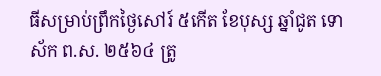ធីសម្រាប់ព្រឹកថ្ងៃសៅរ៍ ៥កើត ខែបុស្ស ឆ្នាំជូត ទោស័ក ព.ស. ២៥៦៤ ត្រូ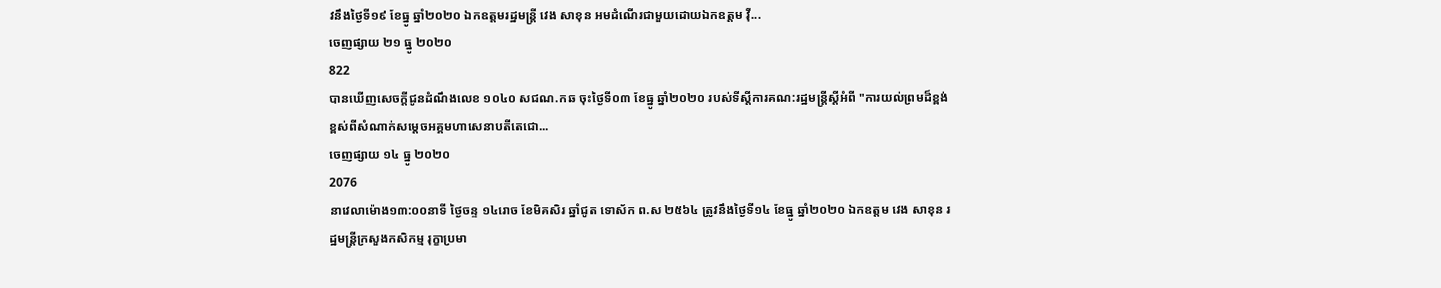វនឹងថ្ងៃទី១៩ ខែធ្នូ ឆ្នាំ២០២០ ឯកឧត្តមរដ្ឋមន្រ្តី វេង សាខុន អមដំណើរជាមួយដោយឯកឧត្តម វ៉ី...
ចេញផ្សាយ ២១ ធ្នូ ២០២០
822
បានឃើញសេចក្តីជូនដំណឹងលេខ ១០៤០ សជណ.កឆ ចុះថ្ងៃទី០៣ ខែធ្នូ ឆ្នាំ២០២០ របស់ទីស្តីការគណ:រដ្ឋមន្រ្តីស្តីអំពី "ការយល់ព្រមដ៏ខ្ពង់ខ្ពស់ពីសំណាក់សម្តេចអគ្គមហាសេនាបតីតេជោ...
ចេញផ្សាយ ១៤ ធ្នូ ២០២០
2076
នាវេលាម៉ោង១៣:០០នាទី ថ្ងៃចន្ទ ១៤រោច ខែមិគសិរ ឆ្នាំជូត ទោស័ក ព.ស ២៥៦៤ ត្រូវនឹងថ្ងៃទី១៤ ខែធ្នូ ឆ្នាំ២០២០ ឯកឧត្តម វេង សាខុន រដ្ឋមន្ត្រីក្រសួងកសិកម្ម រុក្ខាប្រមា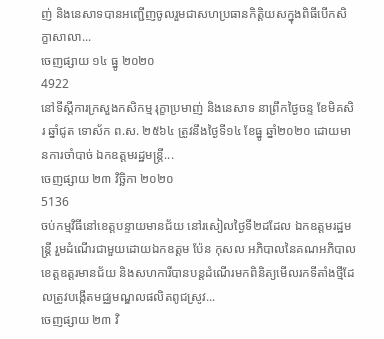ញ់ និងនេសាទបានអញ្ជើញចូលរួមជាសហប្រធានកិត្តិយសក្នុងពិធីបើកសិក្ខាសាលា...
ចេញផ្សាយ ១៤ ធ្នូ ២០២០
4922
នៅទីស្តីការក្រសួងកសិកម្ម រុក្ខាប្រមាញ់ និងនេសាទ នាព្រឹកថ្ងៃចន្ទ ខែមិគសិរ ឆ្នាំជូត ទោស័ក ព.ស. ២៥៦៤ ត្រូវនឹងថ្ងៃទី១៤ ខែធ្នូ ឆ្នាំ២០២០ ដោយមានការចាំបាច់ ឯកឧត្តមរដ្ឋមន្ត្រី...
ចេញផ្សាយ ២៣ វិច្ឆិកា ២០២០
5136
ចប់កម្មវិធីនៅខេត្តបន្ទាយមានជ័យ នៅរសៀលថ្ងៃទី២ដដែល ឯកឧត្តមរដ្ឋមន្ត្រី រួមដំណើរជាមួយដោយឯកឧត្តម ប៉ែន កុសល អភិបាលនៃគណអភិបាលខេត្តឧត្តរមានជ័យ និងសហការីបានបន្តដំណើរមកពិនិត្យមើលរកទីតាំងថ្មីដែលត្រូវបង្កើតមជ្ឈមណ្ឌលផលិតពូជស្រូវ...
ចេញផ្សាយ ២៣ វិ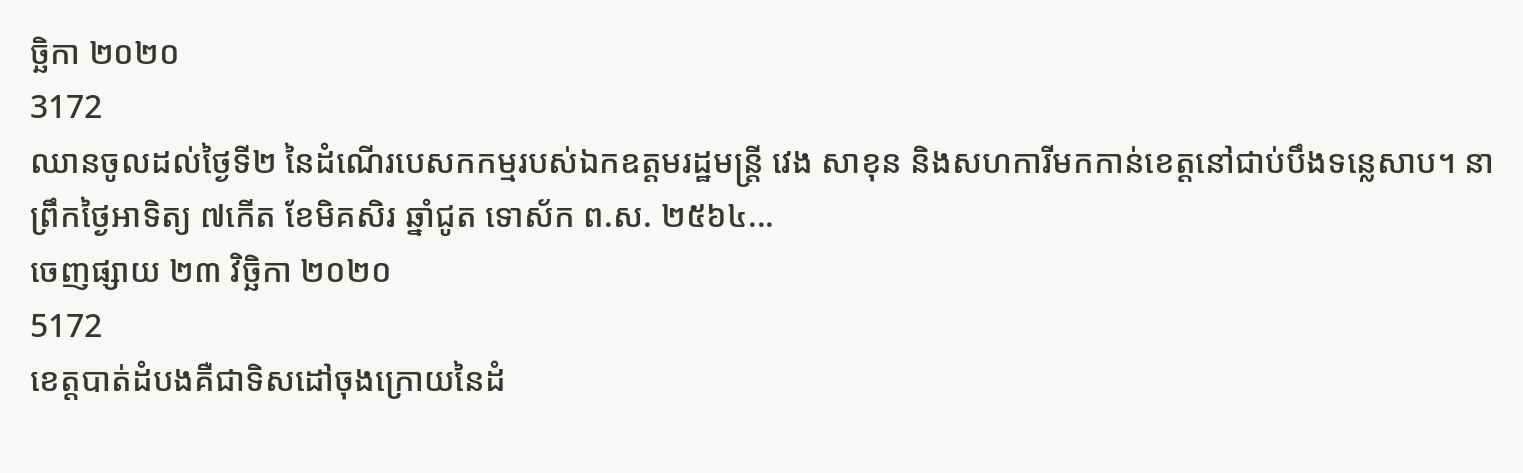ច្ឆិកា ២០២០
3172
ឈានចូលដល់ថ្ងៃទី២ នៃដំណើរបេសកកម្មរបស់ឯកឧត្តមរដ្ឋមន្ត្រី វេង សាខុន និងសហការីមកកាន់ខេត្តនៅជាប់បឹងទន្លេសាប។ នាព្រឹកថ្ងៃអាទិត្យ ៧កើត ខែមិគសិរ ឆ្នាំជូត ទោស័ក ព.ស. ២៥៦៤...
ចេញផ្សាយ ២៣ វិច្ឆិកា ២០២០
5172
ខេត្តបាត់ដំបងគឺជាទិសដៅចុងក្រោយនៃដំ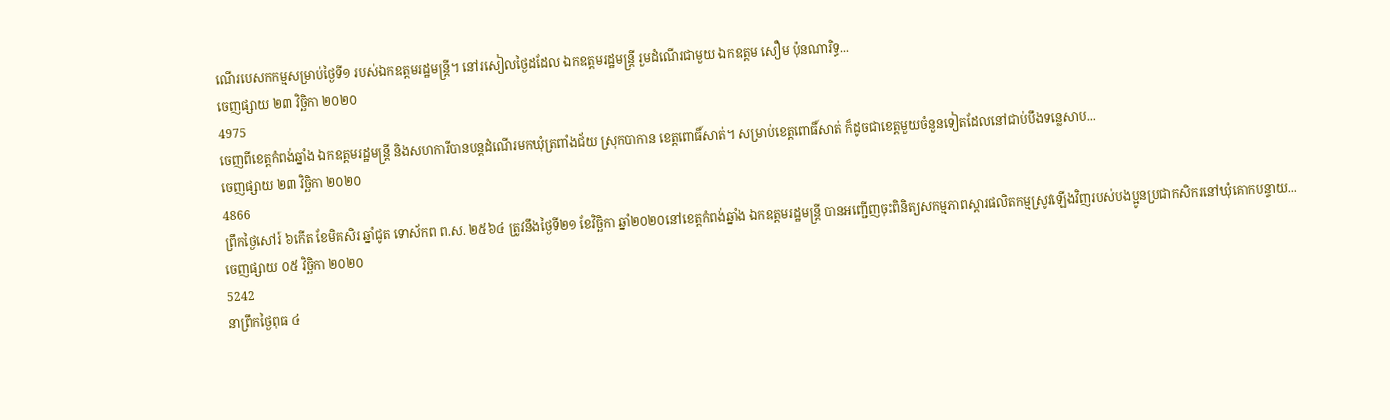ណើរបេសកកម្មសម្រាប់ថ្ងៃទី១ របស់ឯកឧត្តមរដ្ឋមន្ត្រី។ នៅរសៀលថ្ងៃដដែល ឯកឧត្តមរដ្ឋមន្ត្រី រួមដំណើរជាមួយ ឯកឧត្តម សឿម ប៉ុនណារិទ្ធ...
ចេញផ្សាយ ២៣ វិច្ឆិកា ២០២០
4975
ចេញពីខេត្តកំពង់ឆ្នាំង ឯកឧត្តមរដ្ឋមន្ត្រី និងសហការីបានបន្តដំណើរមកឃុំត្រពាំងជ័យ ស្រុកបាកាន ខេត្តពោធិ៍សាត់។ សម្រាប់ខេត្តពោធិ៍សាត់ ក៏ដូចជាខេត្តមួយចំនួនទៀតដែលនៅជាប់បឹងទន្លេសាប...
ចេញផ្សាយ ២៣ វិច្ឆិកា ២០២០
4866
ព្រឹកថ្ងៃសៅរ៍ ៦កើត ខែមិគសិរ ឆ្នាំជូត ទោស័កព ព.ស. ២៥៦៤ ត្រូវនឹងថ្ងៃទី២១ ខែវិច្ឆិកា ឆ្នាំ២០២០នៅខេត្តកំពង់ឆ្នាំង ឯកឧត្តមរដ្ឋមន្រ្តី បានអញ្ជើញចុះពិនិត្យសកម្មភាពស្តារផលិតកម្មស្រូវឡើងវិញរបស់បងប្អូនប្រជាកសិករនៅឃុំគោកបន្ទាយ...
ចេញផ្សាយ ០៥ វិច្ឆិកា ២០២០
5242
នាព្រឹកថ្ងៃពុធ ៤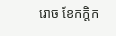រោច ខែកក្តិក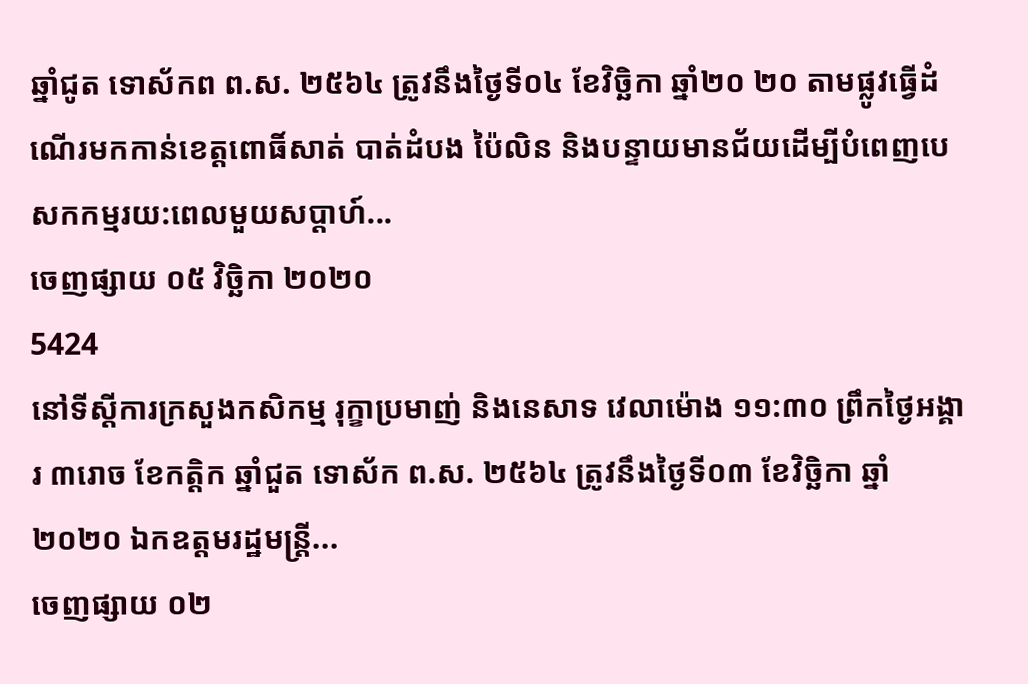ឆ្នាំជូត ទោស័កព ព.ស. ២៥៦៤ ត្រូវនឹងថ្ងៃទី០៤ ខែវិច្ឆិកា ឆ្នាំ២០ ២០ តាមផ្លូវធ្វើដំណើរមកកាន់ខេត្តពោធិ៍សាត់ បាត់ដំបង ប៉ៃលិន និងបន្ទាយមានជ័យដើម្បីបំពេញបេសកកម្មរយ:ពេលមួយសប្តាហ៍...
ចេញផ្សាយ ០៥ វិច្ឆិកា ២០២០
5424
នៅទីស្តីការក្រសួងកសិកម្ម រុក្ខាប្រមាញ់ និងនេសាទ វេលាម៉ោង ១១:៣០ ព្រឹកថ្ងៃអង្គារ ៣រោច ខែកត្តិក ឆ្នាំជួត ទោស័ក ព.ស. ២៥៦៤ ត្រូវនឹងថ្ងៃទី០៣ ខែវិច្ឆិកា ឆ្នាំ២០២០ ឯកឧត្តមរដ្ឋមន្ត្រី...
ចេញផ្សាយ ០២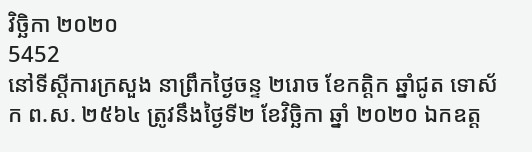វិច្ឆិកា ២០២០
5452
នៅទីស្តីការក្រសួង នាព្រឹកថ្ងៃចន្ទ ២រោច ខែកត្តិក ឆ្នាំជូត ទោស័ក ព.ស. ២៥៦៤ ត្រូវនឹងថ្ងៃទី២ ខែវិច្ឆិកា ឆ្នាំ ២០២០ ឯកឧត្ត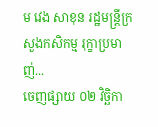ម វេង សាខុន រដ្ឋមន្រ្តីក្រសួងកសិកម្ម រុក្ខាប្រមាញ់...
ចេញផ្សាយ ០២ វិច្ឆិកា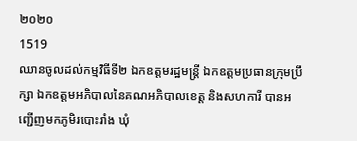២០២០
1519
ឈានចូលដល់កម្មវិធីទី២ ឯកឧត្តមរដ្ឋមន្ត្រី ឯកឧត្តមប្រធានក្រុមប្រឹក្សា ឯកឧត្តមអភិបាលនៃគណអភិបាលខេត្ត និងសហការី បានអញ្ជើញមកភូមិរបោះរាំង ឃុំ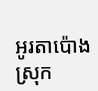អូរតាប៉ោង ស្រុក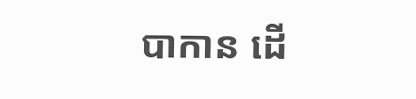បាកាន ដើ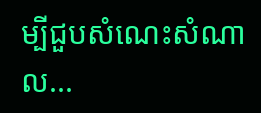ម្បីជួបសំណេះសំណាល...